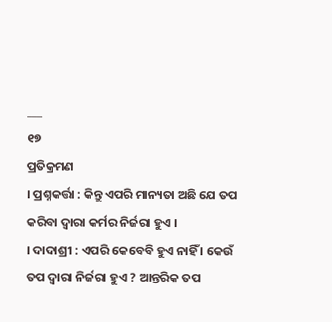___
୧୭
ପ୍ରତିକ୍ରମଣ
। ପ୍ରଶ୍ନକର୍ତ୍ତା : କିନ୍ତୁ ଏପରି ମାନ୍ୟତା ଅଛି ଯେ ତପ କରିବା ଦ୍ଵାରା କର୍ମର ନିର୍ଜରା ହୁଏ ।
। ଦାଦାଶ୍ରୀ : ଏପରି କେବେବି ହୁଏ ନାହିଁ । କେଉଁ ତପ ଦ୍ବାରା ନିର୍ଜରା ହୁଏ ? ଆନ୍ତରିକ ତପ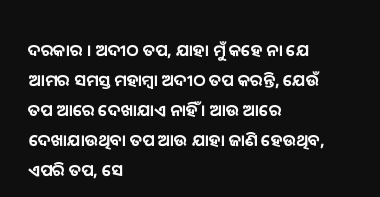ଦରକାର । ଅଦୀଠ ତପ, ଯାହା ମୁଁ କହେ ନା ଯେ ଆମର ସମସ୍ତ ମହାମ୍ବା ଅଦୀଠ ତପ କରନ୍ତି, ଯେଉଁ ତପ ଆରେ ଦେଖାଯାଏ ନାହିଁ । ଆଉ ଆରେ ଦେଖାଯାଉଥିବା ତପ ଆଉ ଯାହା ଜାଣି ହେଉଥିବ, ଏପରି ତପ, ସେ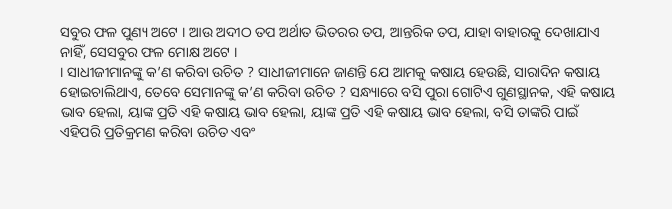ସବୁର ଫଳ ପୁଣ୍ୟ ଅଟେ । ଆଉ ଅଦୀଠ ତପ ଅର୍ଥାତ ଭିତରର ତପ, ଆନ୍ତରିକ ତପ, ଯାହା ବାହାରକୁ ଦେଖାଯାଏ ନାହିଁ, ସେସବୁର ଫଳ ମୋକ୍ଷ ଅଟେ ।
। ସାଧୀଜୀମାନଙ୍କୁ କ’ଣ କରିବା ଉଚିତ ? ସାଧୀଜୀମାନେ ଜାଣନ୍ତି ଯେ ଆମକୁ କଷାୟ ହେଉଛି, ସାରାଦିନ କଷାୟ ହୋଇଚାଲିଥାଏ, ତେବେ ସେମାନଙ୍କୁ କ’ଣ କରିବା ଉଚିତ ? ସନ୍ଧ୍ୟାରେ ବସି ପୁରା ଗୋଟିଏ ଗୁଣସ୍ଥାନକ, ଏହି କଷାୟ ଭାବ ହେଲା, ୟାଙ୍କ ପ୍ରତି ଏହି କଷାୟ ଭାବ ହେଲା, ୟାଙ୍କ ପ୍ରତି ଏହି କଷାୟ ଭାବ ହେଲା, ବସି ତାଙ୍କରି ପାଇଁ ଏହିପରି ପ୍ରତିକ୍ରମଣ କରିବା ଉଚିତ ଏବଂ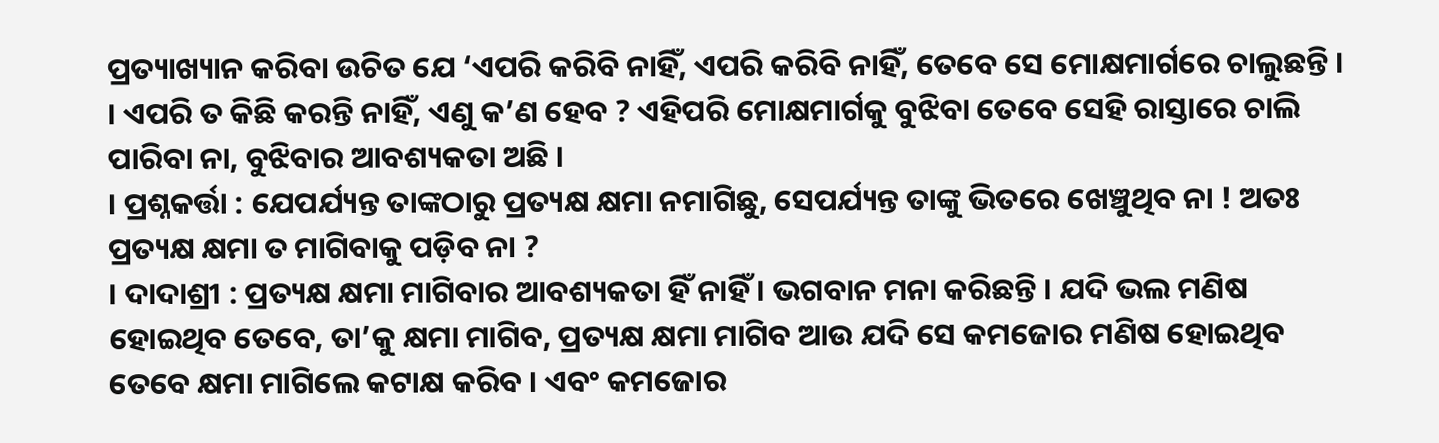ପ୍ରତ୍ୟାଖ୍ୟାନ କରିବା ଉଚିତ ଯେ ‘ଏପରି କରିବି ନାହିଁ, ଏପରି କରିବି ନାହିଁ, ତେବେ ସେ ମୋକ୍ଷମାର୍ଗରେ ଚାଲୁଛନ୍ତି ।
। ଏପରି ତ କିଛି କରନ୍ତି ନାହିଁ, ଏଣୁ କ’ଣ ହେବ ? ଏହିପରି ମୋକ୍ଷମାର୍ଗକୁ ବୁଝିବା ତେବେ ସେହି ରାସ୍ତାରେ ଚାଲି ପାରିବା ନା, ବୁଝିବାର ଆବଶ୍ୟକତା ଅଛି ।
। ପ୍ରଶ୍ନକର୍ତ୍ତା : ଯେପର୍ଯ୍ୟନ୍ତ ତାଙ୍କଠାରୁ ପ୍ରତ୍ୟକ୍ଷ କ୍ଷମା ନମାଗିଛୁ, ସେପର୍ଯ୍ୟନ୍ତ ତାଙ୍କୁ ଭିତରେ ଖେଞ୍ଚୁଥିବ ନା ! ଅତଃ ପ୍ରତ୍ୟକ୍ଷ କ୍ଷମା ତ ମାଗିବାକୁ ପଡ଼ିବ ନା ?
। ଦାଦାଶ୍ରୀ : ପ୍ରତ୍ୟକ୍ଷ କ୍ଷମା ମାଗିବାର ଆବଶ୍ୟକତା ହିଁ ନାହିଁ । ଭଗବାନ ମନା କରିଛନ୍ତି । ଯଦି ଭଲ ମଣିଷ ହୋଇଥିବ ତେବେ, ତା’କୁ କ୍ଷମା ମାଗିବ, ପ୍ରତ୍ୟକ୍ଷ କ୍ଷମା ମାଗିବ ଆଉ ଯଦି ସେ କମଜୋର ମଣିଷ ହୋଇଥିବ ତେବେ କ୍ଷମା ମାଗିଲେ କଟାକ୍ଷ କରିବ । ଏବଂ କମଜୋର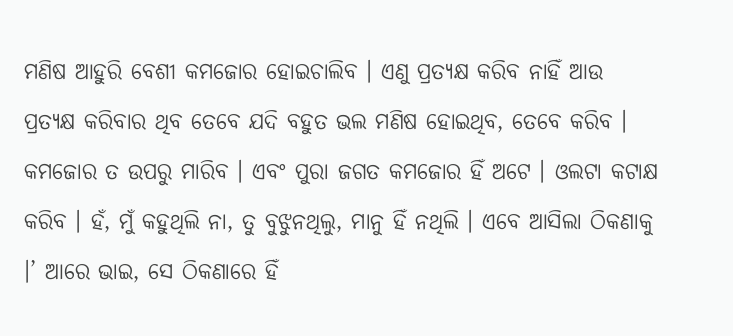ମଣିଷ ଆହୁରି ବେଶୀ କମଜୋର ହୋଇଚାଲିବ । ଏଣୁ ପ୍ରତ୍ୟକ୍ଷ କରିବ ନାହିଁ ଆଉ ପ୍ରତ୍ୟକ୍ଷ କରିବାର ଥିବ ତେବେ ଯଦି ବହୁତ ଭଲ ମଣିଷ ହୋଇଥିବ, ତେବେ କରିବ । କମଜୋର ତ ଉପରୁ ମାରିବ । ଏବଂ ପୁରା ଜଗତ କମଜୋର ହିଁ ଅଟେ । ଓଲଟା କଟାକ୍ଷ କରିବ । ହଁ, ମୁଁ କହୁଥିଲି ନା, ତୁ ବୁଝୁନଥିଲୁ, ମାନୁ ହିଁ ନଥିଲି । ଏବେ ଆସିଲା ଠିକଣାକୁ ।’ ଆରେ ଭାଇ, ସେ ଠିକଣାରେ ହିଁ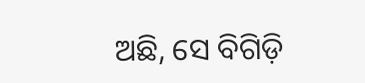ଅଛି, ସେ ବିଗିଡ଼ି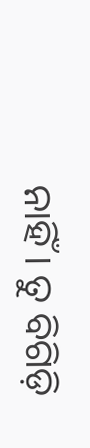ନାହିଁ । ତୁ ବିଗିଡ଼ି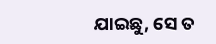ଯାଇଛୁ, ସେ ତ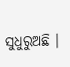ସୁଧୁରୁଅଛି ।